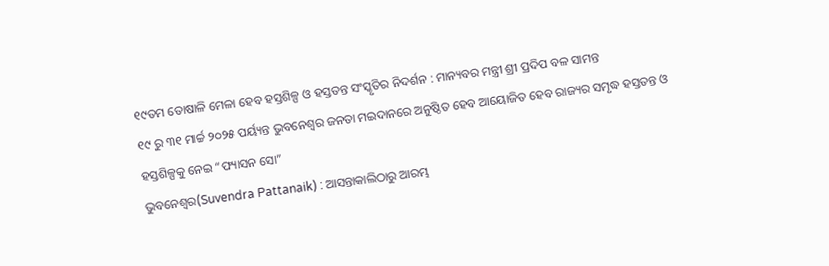୧୯ତମ ତୋଷାଳି ମେଳା ହେବ ହସ୍ତଶିଳ୍ପ ଓ ହସ୍ତତନ୍ତ ସଂସ୍କୃତିର ନିଦର୍ଶନ : ମାନ୍ୟବର ମନ୍ତ୍ରୀ ଶ୍ରୀ ପ୍ରଦିପ ବଳ ସାମନ୍ତ
୧୯ ରୁ ୩୧ ମାର୍ଚ୍ଚ ୨୦୨୫ ପର୍ୟ୍ୟନ୍ତ ଭୁବନେଶ୍ଵର ଜନତା ମଇଦାନରେ ଅନୁଷ୍ଠିତ ହେବ ଆୟୋଜିତ ହେବ ରାଜ୍ୟର ସମୃଦ୍ଧ ହସ୍ତତନ୍ତ ଓ ହସ୍ତଶିଳ୍ପକୁ ନେଇ “ଫ୍ୟାସନ ସୋ”
ଭୁବନେଶ୍ଵର(Suvendra Pattanaik) : ଆସନ୍ତାକାଲିଠାରୁ ଆରମ୍ଭ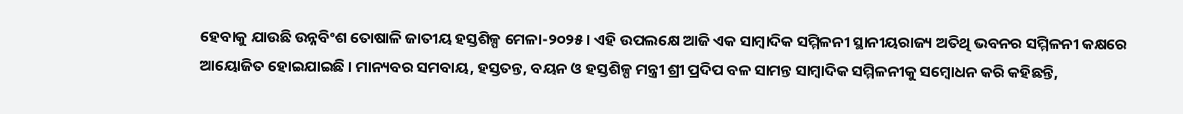ହେବାକୁ ଯାଉଛି ଉନ୍ନବିଂଶ ତୋଷାଳି ଜାତୀୟ ହସ୍ତଶିଳ୍ପ ମେଳା-୨୦୨୫ । ଏହି ଉପଲକ୍ଷେ ଆଜି ଏକ ସାମ୍ବାଦିକ ସମ୍ମିଳନୀ ସ୍ଥାନୀୟରାଜ୍ୟ ଅତିଥି ଭବନର ସମ୍ମିଳନୀ କକ୍ଷରେ ଆୟୋଜିତ ହୋଇଯାଇଛି । ମାନ୍ୟବର ସମବାୟ, ହସ୍ତତନ୍ତ, ବୟନ ଓ ହସ୍ତଶିଳ୍ପ ମନ୍ତ୍ରୀ ଶ୍ରୀ ପ୍ରଦିପ ବଳ ସାମନ୍ତ ସାମ୍ବାଦିକ ସମ୍ମିଳନୀକୁ ସମ୍ବୋଧନ କରି କହିଛନ୍ତି,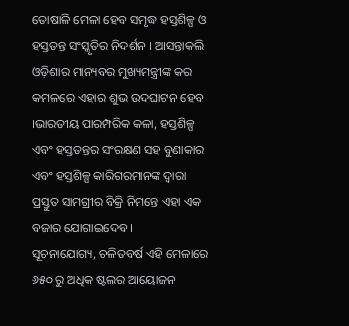ତୋଷାଳି ମେଳା ହେବ ସମୃଦ୍ଧ ହସ୍ତଶିଳ୍ପ ଓ ହସ୍ତତନ୍ତ ସଂସ୍କୃତିର ନିଦର୍ଶନ । ଆସନ୍ତାକଲି ଓଡ଼ିଶାର ମାନ୍ୟବର ମୁଖ୍ୟମନ୍ତ୍ରୀଙ୍କ କର କମଳରେ ଏହାର ଶୁଭ ଉଦଘାଟନ ହେବ ।ଭାରତୀୟ ପାରମ୍ପରିକ କଳା, ହସ୍ତଶିଳ୍ପ ଏବଂ ହସ୍ତତନ୍ତର ସଂରକ୍ଷଣ ସହ ବୁଣାକାର ଏବଂ ହସ୍ତଶିଳ୍ପ କାରିଗରମାନଙ୍କ ଦ୍ଵାରା ପ୍ରସ୍ତୁତ ସାମଗ୍ରୀର ବିକ୍ରି ନିମନ୍ତେ ଏହା ଏକ ବଜାର ଯୋଗାଇଦେବ ।
ସୂଚନାଯୋଗ୍ୟ, ଚଳିତବର୍ଷ ଏହି ମେଳାରେ ୬୫୦ ରୁ ଅଧିକ ଷ୍ଟଲର ଆୟୋଜନ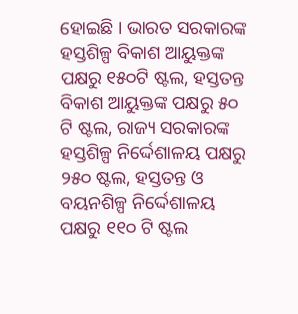ହୋଇଛି । ଭାରତ ସରକାରଙ୍କ ହସ୍ତଶିଳ୍ପ ବିକାଶ ଆୟୁକ୍ତଙ୍କ ପକ୍ଷରୁ ୧୫୦ଟି ଷ୍ଟଲ, ହସ୍ତତନ୍ତ ବିକାଶ ଆୟୁକ୍ତଙ୍କ ପକ୍ଷରୁ ୫୦ ଟି ଷ୍ଟଲ, ରାଜ୍ୟ ସରକାରଙ୍କ ହସ୍ତଶିଳ୍ପ ନିର୍ଦ୍ଦେଶାଳୟ ପକ୍ଷରୁ ୨୫୦ ଷ୍ଟଲ, ହସ୍ତତନ୍ତ ଓ ବୟନଶିଳ୍ପ ନିର୍ଦ୍ଦେଶାଳୟ ପକ୍ଷରୁ ୧୧୦ ଟି ଷ୍ଟଲ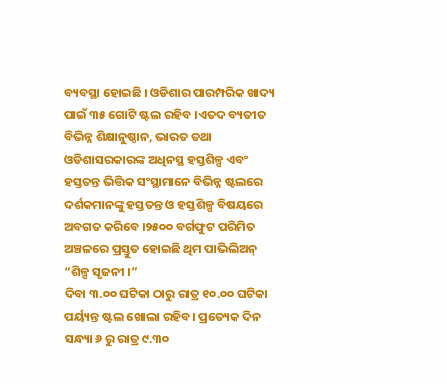ବ୍ୟବସ୍ଥା ହୋଇଛି । ଓଡିଶାର ପାରମ୍ପରିକ ଖାଦ୍ୟ ପାଇଁ ୩୫ ଗୋଟି ଷ୍ଟଲ ରହିବ ।ଏତଦ ବ୍ୟତୀତ ବିଭିନ୍ନ ଶିକ୍ଷାନୁଷ୍ଠାନ, ଭାରତ ତଥା ଓଡିଶାସରକାରଙ୍କ ଅଧିନସ୍ଥ ହସ୍ତଶିଳ୍ପ ଏବଂ ହସ୍ତତନ୍ତ ଭିତ୍ତିକ ସଂସ୍ଥାମାନେ ବିଭିନ୍ନ ଷ୍ଟଲରେ ଦର୍ଶକମାନଙ୍କୁ ହସ୍ତତନ୍ତ ଓ ହସ୍ତଶିଳ୍ପ ବିଷୟରେ ଅବଗତ କରିବେ ।୨୫୦୦ ବର୍ଗଫୁଟ ପରିମିତ ଅଞ୍ଚଳରେ ପ୍ରସ୍ତୁତ ହୋଇଛି ଥିମ ପାଭିଲିଅନ୍ “ଶିଳ୍ପ ସୃଜନୀ ।”
ଦିବା ୩.୦୦ ଘଟିକା ଠାରୁ ରାତ୍ର ୧୦.୦୦ ଘଟିକା ପର୍ୟ୍ୟନ୍ତ ଷ୍ଟଲ ଖୋଲା ରହିବ। ପ୍ରତ୍ୟେକ ଦିନ ସନ୍ଧ୍ୟା ୬ ରୁ ରାତ୍ର ୯.୩୦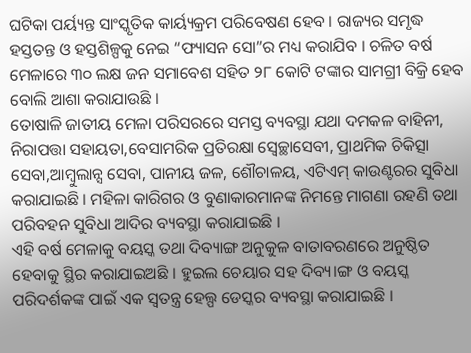ଘଟିକା ପର୍ୟ୍ୟନ୍ତ ସାଂସ୍କୃତିକ କାର୍ୟ୍ୟକ୍ରମ ପରିବେଷଣ ହେବ । ରାଜ୍ୟର ସମୃଦ୍ଧ ହସ୍ତତନ୍ତ ଓ ହସ୍ତଶିଳ୍ପକୁ ନେଇ “ଫ୍ୟାସନ ସୋ”ର ମଧ୍ୟ କରାଯିବ । ଚଳିତ ବର୍ଷ ମେଳାରେ ୩୦ ଲକ୍ଷ ଜନ ସମାବେଶ ସହିତ ୨୮ କୋଟି ଟଙ୍କାର ସାମଗ୍ରୀ ବିକ୍ରି ହେବ ବୋଲି ଆଶା କରାଯାଉଛି ।
ତୋଷାଳି ଜାତୀୟ ମେଳା ପରିସରରେ ସମସ୍ତ ବ୍ୟବସ୍ଥା ଯଥା ଦମକଳ ବାହିନୀ, ନିରାପତ୍ତା ସହାୟତା,ବେସାମରିକ ପ୍ରତିରକ୍ଷା ସ୍ୱେଚ୍ଛାସେବୀ, ପ୍ରାଥମିକ ଚିକିତ୍ସା ସେବା,ଆମ୍ବୁଲାନ୍ସ ସେବା, ପାନୀୟ ଜଳ, ଶୌଚାଳୟ, ଏଟିଏମ୍ କାଉଣ୍ଟରର ସୁବିଧା କରାଯାଇଛି । ମହିଳା କାରିଗର ଓ ବୁଣାକାରମାନଙ୍କ ନିମନ୍ତେ ମାଗଣା ରହଣି ତଥା ପରିବହନ ସୁବିଧା ଆଦିର ବ୍ୟବସ୍ଥା କରାଯାଇଛି ।
ଏହି ବର୍ଷ ମେଳାକୁ ବୟସ୍କ ତଥା ଦିବ୍ୟାଙ୍ଗ ଅନୁକୁଳ ବାତାବରଣରେ ଅନୁଷ୍ଠିତ ହେବାକୁ ସ୍ଥିର କରାଯାଇଅଛି । ହୁଇଲ ଚେୟାର ସହ ଦିବ୍ୟ।ଙ୍ଗ ଓ ବୟସ୍କ ପରିଦର୍ଶକଙ୍କ ପାଇଁ ଏକ ସ୍ଵତନ୍ତ୍ର ହେଲ୍ପ ଡେସ୍କର ବ୍ୟବସ୍ଥା କରାଯାଇଛି ।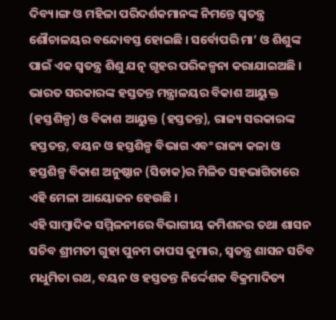ଦିବ୍ୟ।ଙ୍ଗ ଓ ମହିଳା ପରିଦର୍ଶକମାନଙ୍କ ନିମନ୍ତେ ସ୍ଵତନ୍ତ୍ର ଶୌଚାଳୟର ବନ୍ଦୋବସ୍ତ ହୋଇଛି । ସର୍ବୋପରି ମା’ ଓ ଶିଶୁଙ୍କ ପାଇଁ ଏକ ସ୍ଵତନ୍ତ୍ର ଶିଶୁ ଯତ୍ନ ଗୃହର ପରିକଳ୍ପନା କରାଯାଇଅଛି ।
ଭାରତ ସରକାରଙ୍କ ହସ୍ତତନ୍ତ ମନ୍ତ୍ରାଳୟର ବିକାଶ ଆୟୁକ୍ତ (ହସ୍ତଶିଳ୍ପ) ଓ ବିକାଶ ଆୟୁକ୍ତ (ହସ୍ତତନ୍ତ), ରାଜ୍ୟ ସରକାରଙ୍କ ହସ୍ତତନ୍ତ, ବୟନ ଓ ହସ୍ତଶିଳ୍ପ ବିଭାଗ ଏବଂ ରାଜ୍ୟ କଳା ଓ ହସ୍ତଶିଳ୍ପ ବିକାଶ ଅନୁଷ୍ଠାନ (ସିଡାକ)ର ମିଳିତ ସହଭାଗିତାରେ ଏହି ମେଳା ଆୟୋଜନ ହେଉଛି ।
ଏହି ସାମ୍ବାଦିକ ସମ୍ମିଳନୀରେ ବିଭାଗୀୟ କମିଶନର ତଥା ଶାସନ ସଚିବ ଶ୍ରୀମତୀ ଗୁହା ପୁନମ ତାପସ କୁମାର, ସ୍ଵତନ୍ତ୍ର ଶାସନ ସଚିବ ମଧୁମିତା ରଥ, ବୟନ ଓ ହସ୍ତତନ୍ତ ନିର୍ଦ୍ଦେଶକ ବିକ୍ରମାଦିତ୍ୟ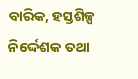ବାରିକ, ହସ୍ତଶିଳ୍ପ ନିର୍ଦ୍ଦେଶକ ତଥା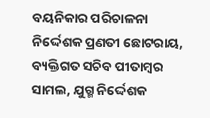ବୟନିକାର ପରିଚାଳନା ନିର୍ଦ୍ଦେଶକ ପ୍ରଣତୀ ଛୋଟରାୟ, ବ୍ୟକ୍ତିଗତ ସଚିବ ପୀତାମ୍ବର ସାମଲ, ଯୁଗ୍ମ ନିର୍ଦ୍ଦେଶକ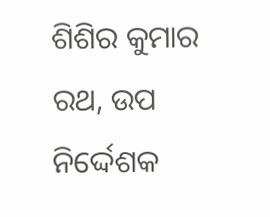ଶିଶିର କୁମାର ରଥ, ଉପ ନିର୍ଦ୍ଦେଶକ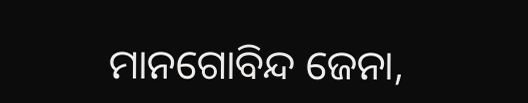ମାନଗୋବିନ୍ଦ ଜେନା,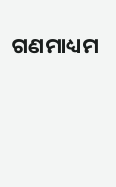ଗଣମାଧ୍ୟମ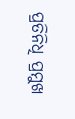ପ୍ରତିନିଧି ପ୍ରମୁଖ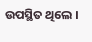ଉପସ୍ଥିତ ଥିଲେ ।